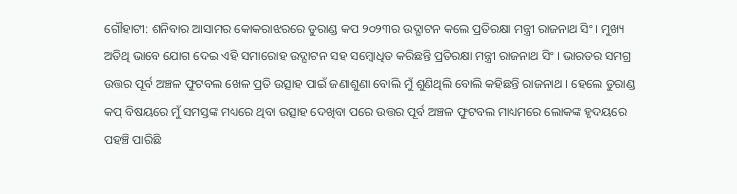ଗୌହାଟୀ: ଶନିବାର ଆସାମର କୋକରାଝରରେ ଡୁରାଣ୍ଡ କପ ୨୦୨୩ର ଉଦ୍ଘାଟନ କଲେ ପ୍ରତିରକ୍ଷା ମନ୍ତ୍ରୀ ରାଜନାଥ ସିଂ । ମୁଖ୍ୟ ଅତିଥି ଭାବେ ଯୋଗ ଦେଇ ଏହି ସମାରୋହ ଉଦ୍ଘାଟନ ସହ ସମ୍ବୋଧିତ କରିଛନ୍ତି ପ୍ରତିରକ୍ଷା ମନ୍ତ୍ରୀ ରାଜନାଥ ସିଂ । ଭାରତର ସମଗ୍ର ଉତ୍ତର ପୂର୍ବ ଅଞ୍ଚଳ ଫୁଟବଲ ଖେଳ ପ୍ରତି ଉତ୍ସାହ ପାଇଁ ଜଣାଶୁଣା ବୋଲି ମୁଁ ଶୁଣିଥିଲି ବୋଲି କହିଛନ୍ତି ରାଜନାଥ । ହେଲେ ଡୁରାଣ୍ଡ କପ୍ ବିଷୟରେ ମୁଁ ସମସ୍ତଙ୍କ ମଧ୍ୟରେ ଥିବା ଉତ୍ସାହ ଦେଖିବା ପରେ ଉତ୍ତର ପୂର୍ବ ଅଞ୍ଚଳ ଫୁଟବଲ ମାଧ୍ୟମରେ ଲୋକଙ୍କ ହୃଦୟରେ ପହଞ୍ଚି ପାରିଛି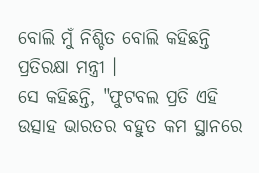ବୋଲି ମୁଁ ନିଶ୍ଚିତ ବୋଲି କହିଛନ୍ତି ପ୍ରତିରକ୍ଷା ମନ୍ତ୍ରୀ ।
ସେ କହିଛନ୍ତି, "ଫୁଟବଲ ପ୍ରତି ଏହି ଉତ୍ସାହ ଭାରତର ବହୁତ କମ ସ୍ଥାନରେ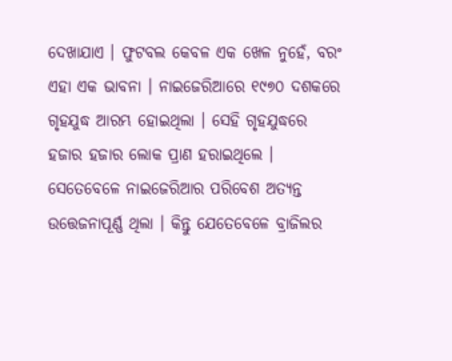ଦେଖାଯାଏ । ଫୁଟବଲ କେବଳ ଏକ ଖେଳ ନୁହେଁ, ବରଂ ଏହା ଏକ ଭାବନା । ନାଇଜେରିଆରେ ୧୯୭୦ ଦଶକରେ ଗୃହଯୁଦ୍ଧ ଆରମ୍ଭ ହୋଇଥିଲା । ସେହି ଗୃହଯୁଦ୍ଧରେ ହଜାର ହଜାର ଲୋକ ପ୍ରାଣ ହରାଇଥିଲେ । ସେତେବେଳେ ନାଇଜେରିଆର ପରିବେଶ ଅତ୍ୟନ୍ତ ଉତ୍ତେଜନାପୂର୍ଣ୍ଣ ଥିଲା । କିନ୍ତୁ ଯେତେବେଳେ ବ୍ରାଜିଲର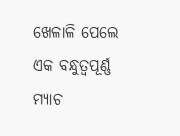ଖେଳାଳି ପେଲେ ଏକ ବନ୍ଧୁତ୍ବପୂର୍ଣ୍ଣ ମ୍ୟାଚ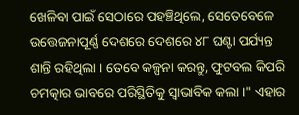ଖେଳିବା ପାଇଁ ସେଠାରେ ପହଞ୍ଚିଥିଲେ, ସେତେବେଳେ ଉତ୍ତେଜନାପୂର୍ଣ୍ଣ ଦେଶରେ ଦେଶରେ ୪୮ ଘଣ୍ଟା ପର୍ଯ୍ୟନ୍ତ ଶାନ୍ତି ରହିଥିଲା । ତେବେ କଳ୍ପନା କରନ୍ତୁ, ଫୁଟବଲ କିପରି ଚମତ୍କାର ଭାବରେ ପରିସ୍ଥିତିକୁ ସ୍ବାଭାବିକ କଲା ।" ଏହାର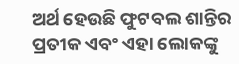ଅର୍ଥ ହେଉଛି ଫୁଟବଲ ଶାନ୍ତିର ପ୍ରତୀକ ଏବଂ ଏହା ଲୋକଙ୍କୁ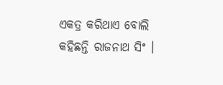ଏକତ୍ର କରିଥାଏ ବୋଲି କହିଛନ୍ତି ରାଜନାଥ ସିଂ ।